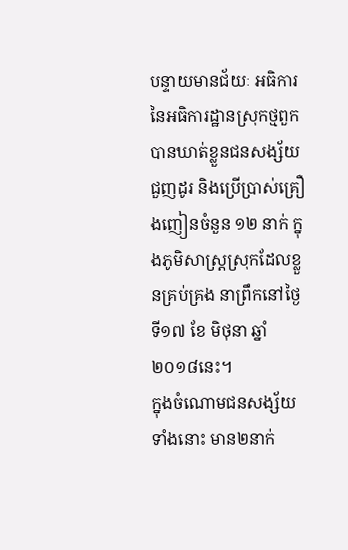បន្ទាយមានជ័យៈ អធិការនៃអធិការដ្ឋានស្រុកថ្មពួក បានឃាត់ខ្លួនជនសង្ស័យជួញដូរ និងប្រើប្រាស់គ្រឿងញៀនចំនួន ១២ នាក់ ក្នុងភូមិសាស្ត្រស្រុកដែលខ្លួនគ្រប់គ្រង នាព្រឹកនៅថ្ងៃទី១៧ ខែ មិថុនា ឆ្នាំ ២០១៨នេះ។
ក្នុងចំណោមជនសង្ស័យទាំងនោះ មាន២នាក់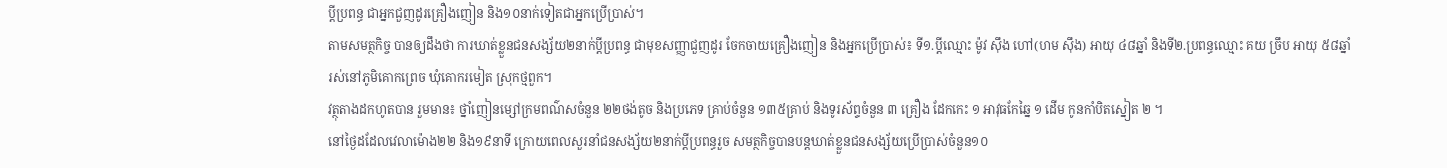ប្តីប្រពន្ធ ជាអ្នកជួញដូរគ្រឿងញៀន និង១០នាក់ទៀតជាអ្នកប្រើប្រាស់។
តាមសមត្ថកិច្ច បានឲ្យដឹងថា ការឃាត់ខ្លួនជនសង្ស័យ២នាក់ប្តីប្រពន្ធ ជាមុខសញ្ញាជួញដូរ ចែកចាយគ្រឿងញៀន និងអ្នកប្រើប្រាស់៖ ទី១.ប្តីឈ្មោះ ម៉ូវ ស៊ឹង ហៅ(ហម ស៊ឹង) អាយុ ៤៨ឆ្នាំ និងទី២.ប្រពន្ធឈ្មោះ គយ ច្រឹប អាយុ ៥៨ឆ្នាំរស់នៅភូមិគោកព្រេច ឃុំគោករមៀត ស្រុកថ្មពួក។
វត្ថុតាងដកហូតបាន រួមមាន៖ ថ្នាំញៀនម្សៅក្រមពណ៌សចំនួន ២២ថង់តូច និងប្រភេទ គ្រាប់ចំនួន ១៣៥គ្រាប់ និងទូរស័ព្ទចំនួន ៣ គ្រឿង ដែកកេះ ១ អាវុធកែឆ្នៃ ១ ដើម កូនកាំបិតស្នៀត ២ ។
នៅថ្ងៃដដែលវេលាម៉ោង២២ និង១៩នាទី ក្រោយពេលសួរនាំជនសង្ស័យ២នាក់ប្តីប្រពន្ធរួច សមត្ថកិច្ចបានបន្តឃាត់ខ្លួនជនសង្ស័យប្រើប្រាស់ចំនួន១០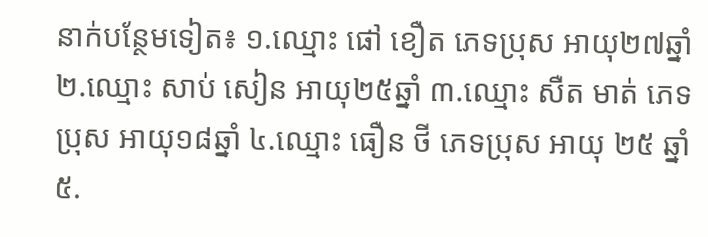នាក់បន្ថែមទៀត៖ ១.ឈ្មោះ ផៅ ខឿត ភេទប្រុស អាយុ២៧ឆ្នាំ ២.ឈ្មោះ សាប់ សៀន អាយុ២៥ឆ្នាំ ៣.ឈ្មោះ សឺត មាត់ ភេទប្រុស អាយុ១៨ឆ្នាំ ៤.ឈ្មោះ ធឿន ថី ភេទប្រុស អាយុ ២៥ ឆ្នាំ ៥.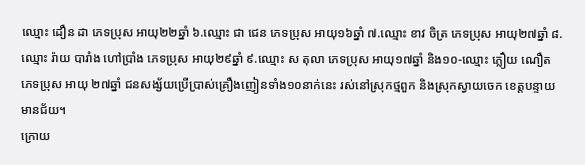ឈ្មោះ ដឿន ដា ភេទប្រុស អាយុ២២ឆ្នាំ ៦.ឈ្មោះ ជា ជេន ភេទប្រុស អាយុ១៦ឆ្នាំ ៧.ឈ្មោះ ខាវ ចិត្រ ភេទប្រុស អាយុ២៧ឆ្នាំ ៨.ឈ្មោះ រ៉ាយ បារាំង ហៅប្រាំង ភេទប្រុស អាយុ២៩ឆ្នាំ ៩.ឈ្មោះ ស តុលា ភេទប្រុស អាយុ១៧ឆ្នាំ និង១០-ឈ្មោះ ភ្លឿយ ណឿត ភេទប្រុស អាយុ ២៧ឆ្នាំ ជនសង្ស័យប្រើប្រាស់គ្រឿងញៀនទាំង១០នាក់នេះ រស់នៅស្រុកថ្មពួក និងស្រុកស្វាយចេក ខេត្តបន្ទាយមានជ័យ។
ក្រោយ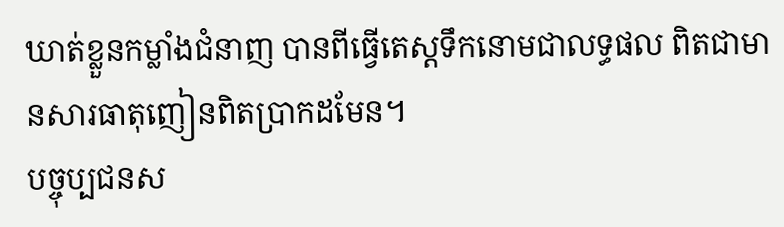ឃាត់ខ្លួនកម្លាំងជំនាញ បានពីធ្វើតេស្តទឹកនោមជាលទ្ធផល ពិតជាមានសារធាតុញៀនពិតប្រាកដមែន។
បច្ចុប្បជនស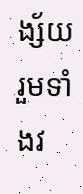ង្ស័យរួមទាំងវ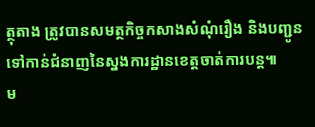ត្ថុតាង ត្រូវបានសមត្ថកិច្ចកសាងសំណុំរឿង និងបញ្ជូនទៅកាន់ជំនាញនៃស្នងការដ្ឋានខេត្តចាត់ការបន្ត៕
ម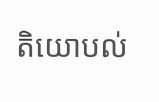តិយោបល់